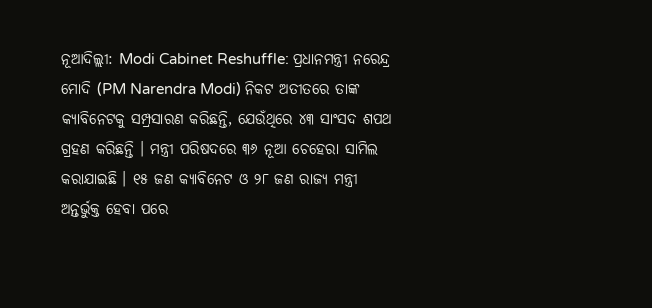ନୂଆଦିଲ୍ଲୀ: Modi Cabinet Reshuffle: ପ୍ରଧାନମନ୍ତ୍ରୀ ନରେନ୍ଦ୍ର ମୋଦି (PM Narendra Modi) ନିକଟ ଅତୀତରେ ତାଙ୍କ କ୍ୟାବିନେଟକୁ ସମ୍ପ୍ରସାରଣ କରିଛନ୍ତି, ଯେଉଁଥିରେ ୪୩ ସାଂସଦ ଶପଥ ଗ୍ରହଣ କରିଛନ୍ତି । ମନ୍ତ୍ରୀ ପରିଷଦରେ ୩୬ ନୂଆ ଚେହେରା ସାମିଲ କରାଯାଇଛି । ୧୫ ଜଣ କ୍ୟାବିନେଟ ଓ ୨୮ ଜଣ ରାଜ୍ୟ ମନ୍ତ୍ରୀ ଅନ୍ତର୍ଭୁକ୍ତ ହେବା ପରେ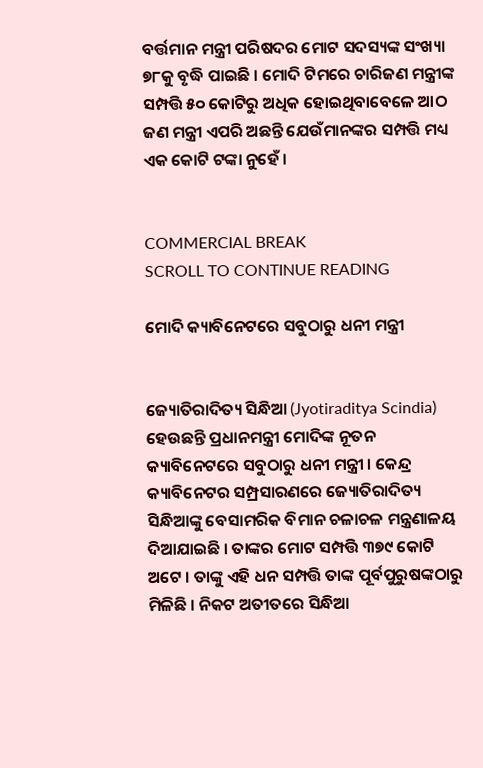ବର୍ତ୍ତମାନ ମନ୍ତ୍ରୀ ପରିଷଦର ମୋଟ ସଦସ୍ୟଙ୍କ ସଂଖ୍ୟା ୭୮କୁ ବୃଦ୍ଧି ପାଇଛି । ମୋଦି ଟିମରେ ଚାରିଜଣ ମନ୍ତ୍ରୀଙ୍କ ସମ୍ପତ୍ତି ୫୦ କୋଟିରୁ ଅଧିକ ହୋଇଥିବାବେଳେ ଆଠ ଜଣ ମନ୍ତ୍ରୀ ଏପରି ଅଛନ୍ତି ଯେଉଁମାନଙ୍କର ସମ୍ପତ୍ତି ମଧ୍ୟ ଏକ କୋଟି ଟଙ୍କା ନୁହେଁ ।


COMMERCIAL BREAK
SCROLL TO CONTINUE READING

ମୋଦି କ୍ୟାବିନେଟରେ ସବୁଠାରୁ ଧନୀ ମନ୍ତ୍ରୀ


ଜ୍ୟୋତିରାଦିତ୍ୟ ସିନ୍ଧିଆ (Jyotiraditya Scindia) ହେଉଛନ୍ତି ପ୍ରଧାନମନ୍ତ୍ରୀ ମୋଦିଙ୍କ ନୂତନ କ୍ୟାବିନେଟରେ ସବୁଠାରୁ ଧନୀ ମନ୍ତ୍ରୀ । କେନ୍ଦ୍ର କ୍ୟାବିନେଟର ସମ୍ପ୍ରସାରଣରେ ଜ୍ୟୋତିରାଦିତ୍ୟ ସିନ୍ଧିଆଙ୍କୁ ବେସାମରିକ ବିମାନ ଚଳାଚଳ ମନ୍ତ୍ରଣାଳୟ ଦିଆଯାଇଛି । ତାଙ୍କର ମୋଟ ସମ୍ପତ୍ତି ୩୭୯ କୋଟି ଅଟେ । ତାଙ୍କୁ ଏହି ଧନ ସମ୍ପତ୍ତି ତାଙ୍କ ପୂର୍ବପୁରୁଷଙ୍କଠାରୁ ମିଳିଛି । ନିକଟ ଅତୀତରେ ସିନ୍ଧିଆ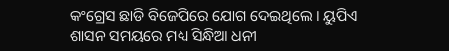କଂଗ୍ରେସ ଛାଡି ବିଜେପିରେ ଯୋଗ ଦେଇଥିଲେ । ୟୁପିଏ ଶାସନ ସମୟରେ ମଧ୍ୟ ସିନ୍ଧିଆ ଧନୀ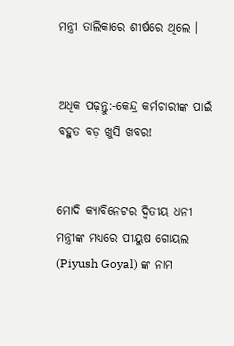ମନ୍ତ୍ରୀ ତାଲିକାରେ ଶୀର୍ଷରେ ଥିଲେ ।


ଅଧିକ ପଢ଼ନ୍ତୁ:-କେନ୍ଦ୍ର କର୍ମଚାରୀଙ୍କ ପାଇଁ ବହୁତ ବଡ଼ ଖୁସି ଖବର!


ମୋଦି କ୍ୟାବିନେଟର ଦ୍ୱିତୀୟ ଧନୀ ମନ୍ତ୍ରୀଙ୍କ ମଧ୍ୟରେ ପୀୟୁଷ ଗୋୟଲ (Piyush Goyal) ଙ୍କ ନାମ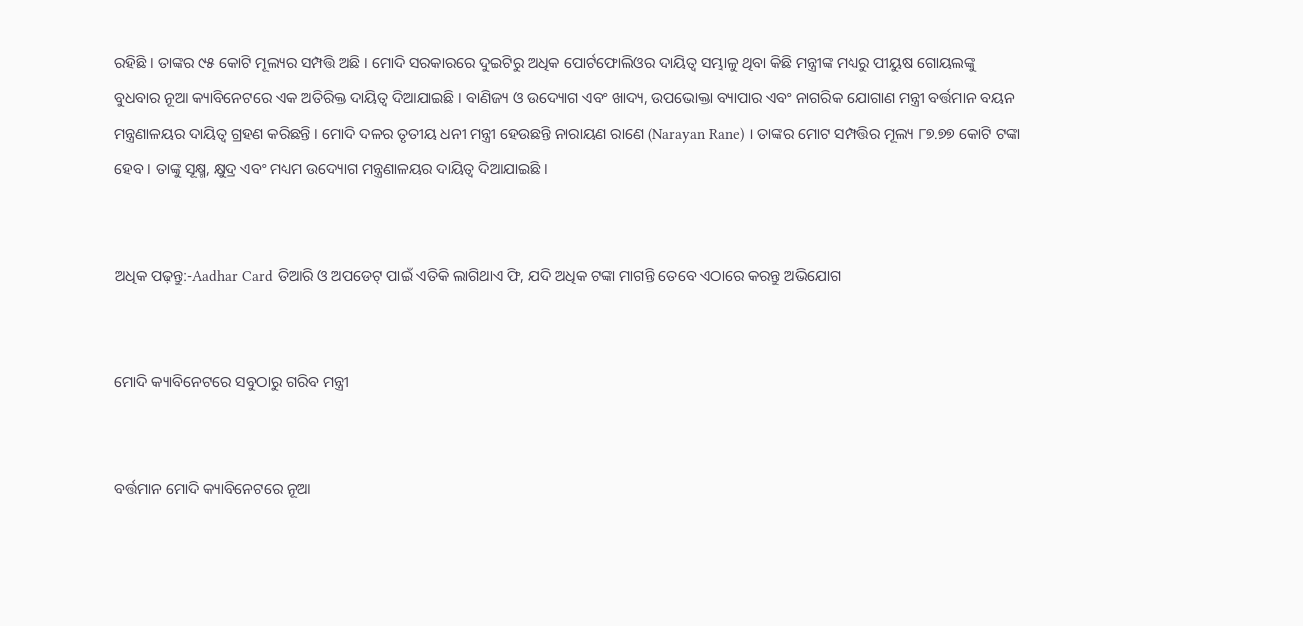ରହିଛି । ତାଙ୍କର ୯୫ କୋଟି ମୂଲ୍ୟର ସମ୍ପତ୍ତି ଅଛି । ମୋଦି ସରକାରରେ ଦୁଇଟିରୁ ଅଧିକ ପୋର୍ଟଫୋଲିଓର ଦାୟିତ୍ୱ ସମ୍ଭାଳୁ ଥିବା କିଛି ମନ୍ତ୍ରୀଙ୍କ ମଧ୍ୟରୁ ପୀୟୁଷ ଗୋୟଲଙ୍କୁ ବୁଧବାର ନୂଆ କ୍ୟାବିନେଟରେ ଏକ ଅତିରିକ୍ତ ଦାୟିତ୍ୱ ଦିଆଯାଇଛି । ବାଣିଜ୍ୟ ଓ ଉଦ୍ୟୋଗ ଏବଂ ଖାଦ୍ୟ, ଉପଭୋକ୍ତା ବ୍ୟାପାର ଏବଂ ନାଗରିକ ଯୋଗାଣ ମନ୍ତ୍ରୀ ବର୍ତ୍ତମାନ ବୟନ ମନ୍ତ୍ରଣାଳୟର ଦାୟିତ୍ୱ ଗ୍ରହଣ କରିଛନ୍ତି । ମୋଦି ଦଳର ତୃତୀୟ ଧନୀ ମନ୍ତ୍ରୀ ହେଉଛନ୍ତି ନାରାୟଣ ରାଣେ (Narayan Rane) । ତାଙ୍କର ମୋଟ ସମ୍ପତ୍ତିର ମୂଲ୍ୟ ୮୭.୭୭ କୋଟି ଟଙ୍କା ହେବ । ତାଙ୍କୁ ସୂକ୍ଷ୍ମ, କ୍ଷୁଦ୍ର ଏବଂ ମଧ୍ୟମ ଉଦ୍ୟୋଗ ମନ୍ତ୍ରଣାଳୟର ଦାୟିତ୍ୱ ଦିଆଯାଇଛି ।


ଅଧିକ ପଢ଼ନ୍ତୁ:-Aadhar Card ତିଆରି ଓ ଅପଡେଟ୍ ପାଇଁ ଏତିକି ଲାଗିଥାଏ ଫି, ଯଦି ଅଧିକ ଟଙ୍କା ମାଗନ୍ତି ତେବେ ଏଠାରେ କରନ୍ତୁ ଅଭିଯୋଗ


ମୋଦି କ୍ୟାବିନେଟରେ ସବୁଠାରୁ ଗରିବ ମନ୍ତ୍ରୀ


ବର୍ତ୍ତମାନ ମୋଦି କ୍ୟାବିନେଟରେ ନୂଆ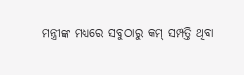ମନ୍ତ୍ରୀଙ୍କ ମଧ୍ୟରେ ସବୁଠାରୁ କମ୍ ସମ୍ପତ୍ତି ଥିବା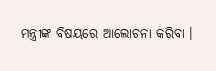ମନ୍ତ୍ରୀଙ୍କ ବିଷୟରେ ଆଲୋଚନା କରିବା ।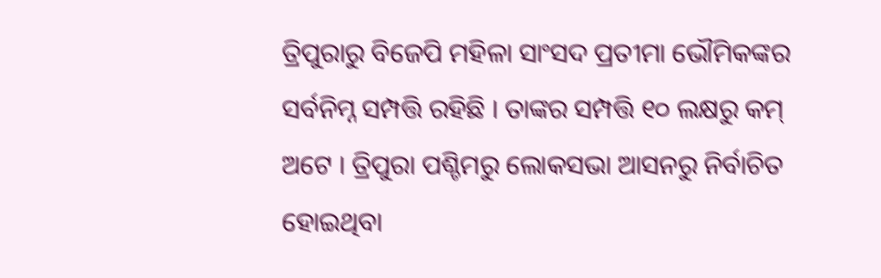ତ୍ରିପୁରାରୁ ବିଜେପି ମହିଳା ସାଂସଦ ପ୍ରତୀମା ଭୌମିକଙ୍କର ସର୍ବନିମ୍ନ ସମ୍ପତ୍ତି ରହିଛି । ତାଙ୍କର ସମ୍ପତ୍ତି ୧୦ ଲକ୍ଷରୁ କମ୍ ଅଟେ । ତ୍ରିପୁରା ପଶ୍ଚିମରୁ ଲୋକସଭା ଆସନରୁ ନିର୍ବାଚିତ ହୋଇଥିବା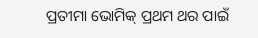ପ୍ରତୀମା ଭୋମିକ୍ ପ୍ରଥମ ଥର ପାଇଁ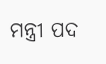ମନ୍ତ୍ରୀ ପଦ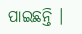ପାଇଛନ୍ତି ।